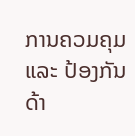ການຄວມຄຸມ ແລະ ປ້ອງກັນດ້າ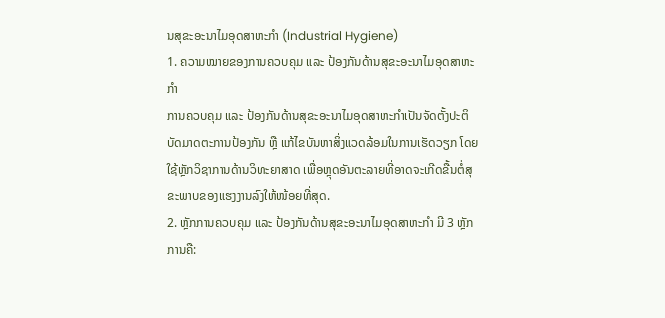ນສຸຂະອະນາໄມອຸດສາຫະກຳ (Industrial Hygiene)
1. ຄວາມໝາຍຂອງການຄວບຄຸມ ແລະ ປ້ອງກັນດ້ານສຸຂະອະນາໄມອຸດສາຫະກຳ
ການຄວບຄຸມ ແລະ ປ້ອງກັນດ້ານສຸຂະອະນາໄມອຸດສາຫະກຳເປັນຈັດຕັ້ງປະຕິບັດມາດຕະການປ້ອງກັນ ຫຼື ແກ້ໄຂບັນຫາສິ່ງແວດລ້ອມໃນການເຮັດວຽກ ໂດຍໃຊ້ຫຼັກວິຊາການດ້ານວິທະຍາສາດ ເພື່ອຫຼຸດອັນຕະລາຍທີ່ອາດຈະເກີດຂື້ນຕໍ່ສຸຂະພາບຂອງແຮງງານລົງໃຫ້ໜ້ອຍທີ່ສຸດ.
2. ຫຼັກການຄວບຄຸມ ແລະ ປ້ອງກັນດ້ານສຸຂະອະນາໄມອຸດສາຫະກຳ ມີ 3 ຫຼັກການຄື: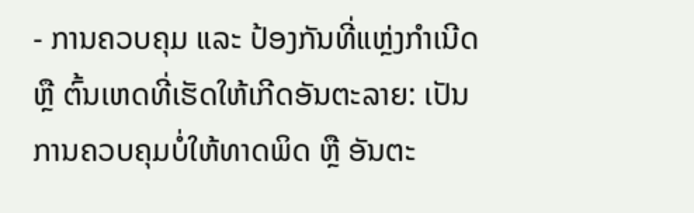- ການຄວບຄຸມ ແລະ ປ້ອງກັນທີ່ແຫຼ່ງກຳເນີດ ຫຼື ຕົ້ນເຫດທີ່ເຮັດໃຫ້ເກີດອັນຕະລາຍ: ເປັນການຄວບຄຸມບໍ່ໃຫ້ທາດພິດ ຫຼື ອັນຕະ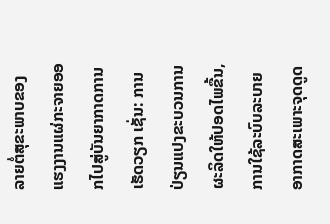ລາຍຕໍ່ສຸຂະພາບຂອງແຮງງານແຜ່ກະຈາຍອອກໄປສູ່ບັນຍາກາດການເຮັດວຽກ ເຊັ່ນ: ການປ່ຽນແປງຂະບວນການຜະລິດໃຫ້ປອດໄພຂື້ນ, ການໃຊ້ລະບົບລະບາຍອາກາດສະເພາະຈຸດດູດ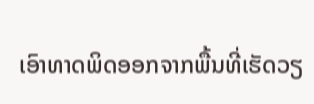ເອົາທາດພິດອອກຈາກພື້ນທີ່ເຮັດວຽ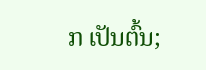ກ ເປັນຕົ້ນ;